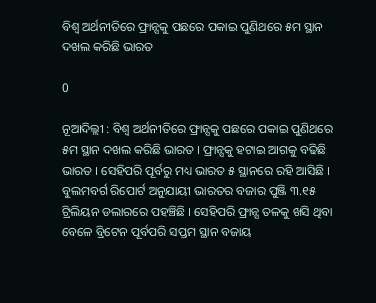ବିଶ୍ୱ ଅର୍ଥନୀତିରେ ଫ୍ରାନ୍ସକୁ ପଛରେ ପକାଇ ପୁଣିଥରେ ୫ମ ସ୍ଥାନ ଦଖଲ କରିଛି ଭାରତ

0

ନୂଆଦିଲ୍ଲୀ : ବିଶ୍ୱ ଅର୍ଥନୀତିରେ ଫ୍ରାନ୍ସକୁ ପଛରେ ପକାଇ ପୁଣିଥରେ ୫ମ ସ୍ଥାନ ଦଖଲ କରିଛି ଭାରତ । ଫ୍ରାନ୍ସକୁ ହଟାଇ ଆଗକୁ ବଢିଛି ଭାରତ । ସେହିପରି ପୂର୍ବରୁ ମଧ୍ୟ ଭାରତ ୫ ସ୍ଥାନରେ ରହି ଆସିଛି । ବୁଲମବର୍ଗ ରିପୋର୍ଟ ଅନୁଯାୟୀ ଭାରତର ବଜାର ପୁଞ୍ଜି ୩.୧୫ ଟ୍ରିଲିୟନ ଡଲାରରେ ପହଞ୍ଚିଛି । ସେହିପରି ଫ୍ରାନ୍ସ ତଳକୁ ଖସି ଥିବା ବେଳେ ବ୍ରିଟେନ ପୂର୍ବପରି ସପ୍ତମ ସ୍ଥାନ ବଜାୟ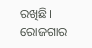ରଖିଛି। ରୋଜଗାର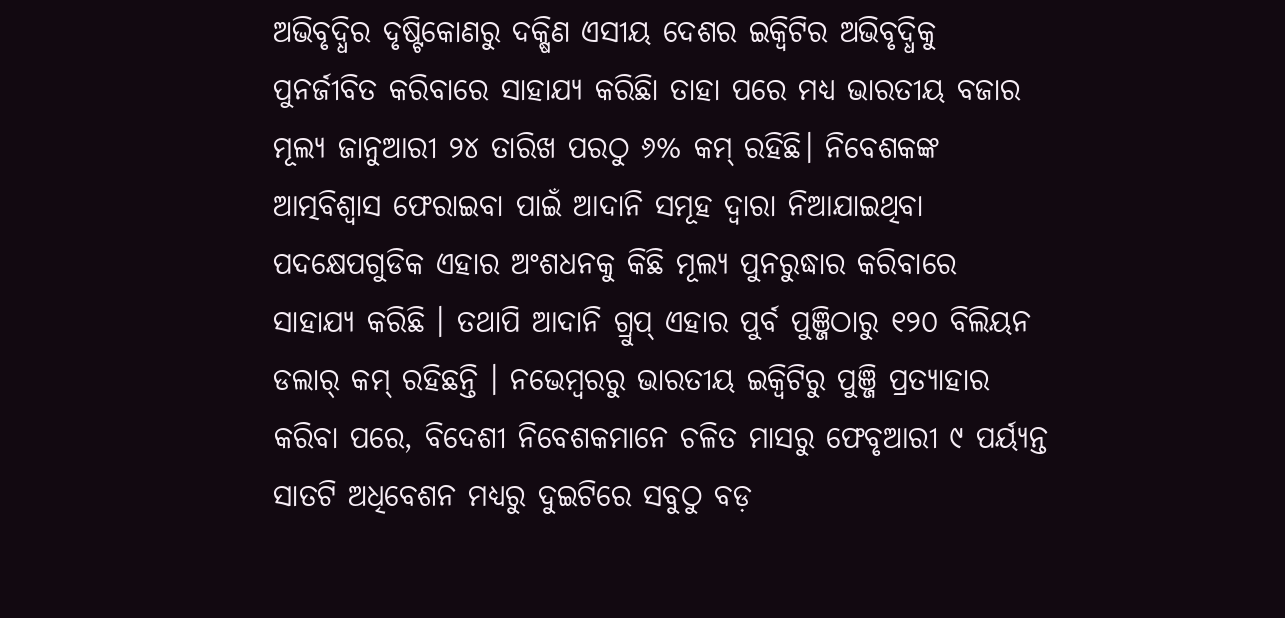ଅଭିବୃଦ୍ଧିର ଦୃଷ୍ଟିକୋଣରୁ ଦକ୍ଷିଣ ଏସୀୟ ଦେଶର ଇକ୍ୱିଟିର ଅଭିବୃଦ୍ଧିକୁ ପୁନର୍ଜୀବିତ କରିବାରେ ସାହାଯ୍ୟ କରିଛିା ତାହା ପରେ ମଧ୍ୟ ଭାରତୀୟ ବଜାର ମୂଲ୍ୟ ଜାନୁଆରୀ ୨୪ ତାରିଖ ପରଠୁ ୬% କମ୍ ରହିଛି। ନିବେଶକଙ୍କ ଆତ୍ମବିଶ୍ୱାସ ଫେରାଇବା ପାଇଁ ଆଦାନି ସମୂହ ଦ୍ୱାରା ନିଆଯାଇଥିବା ପଦକ୍ଷେପଗୁଡିକ ଏହାର ଅଂଶଧନକୁ କିଛି ମୂଲ୍ୟ ପୁନରୁଦ୍ଧାର କରିବାରେ ସାହାଯ୍ୟ କରିଛି । ତଥାପି ଆଦାନି ଗ୍ରୁପ୍ ଏହାର ପୁର୍ବ ପୁଞ୍ଜିଠାରୁ ୧୨୦ ବିଲିୟନ ଡଲାର୍ କମ୍ ରହିଛନ୍ତି । ନଭେମ୍ବରରୁ ଭାରତୀୟ ଇକ୍ୱିଟିରୁ ପୁଞ୍ଜି ପ୍ରତ୍ୟାହାର କରିବା ପରେ, ବିଦେଶୀ ନିବେଶକମାନେ ଚଳିତ ମାସରୁ ଫେବୃଆରୀ ୯ ପର୍ୟ୍ୟନ୍ତ ସାତଟି ଅଧିବେଶନ ମଧ୍ୟରୁ ଦୁଇଟିରେ ସବୁଠୁ ବଡ଼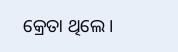କ୍ରେତା ଥିଲେ ।